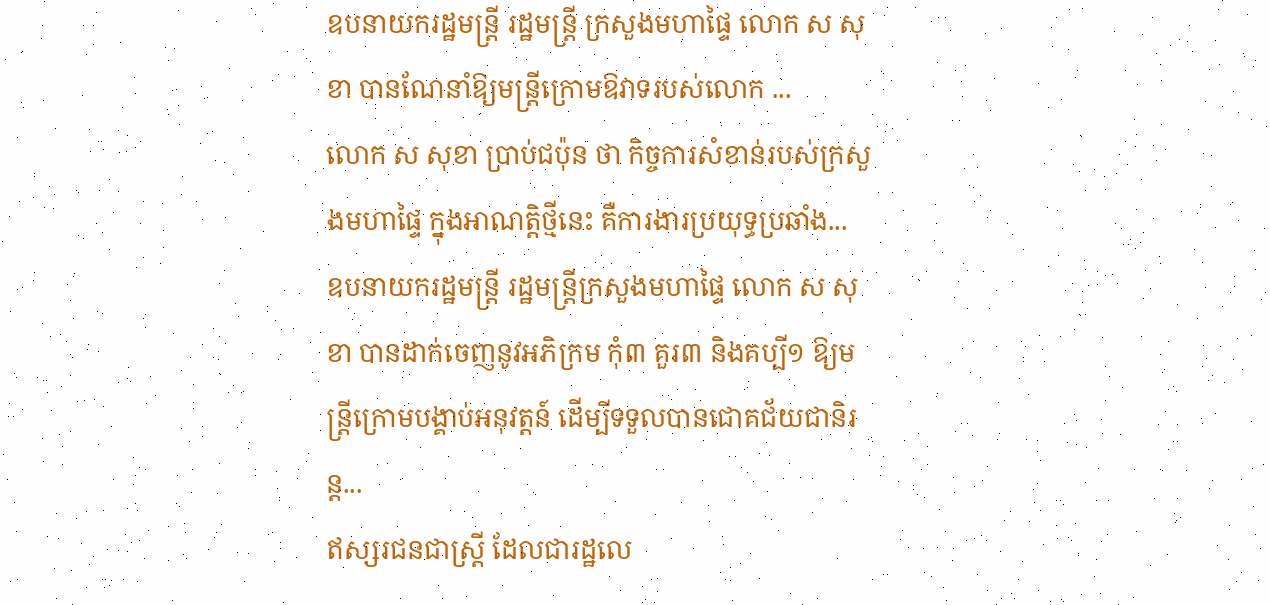ឧបនាយករដ្ឋមន្ត្រី រដ្ឋមន្ត្រី ក្រសួងមហាផ្ទៃ លោក ស សុខា បានណែនាំឱ្យមន្ត្រីក្រោមឱវាទរបស់លោក ...
លោក ស សុខា ប្រាប់ជប៉ុន ថា កិច្ចការសំខាន់របស់ក្រសួងមហាផ្ទៃ ក្នុងអាណត្តិថ្មីនេះ គឺការងារប្រយុទ្ធប្រឆាំង...
ឧបនាយករដ្ឋមន្ត្រី រដ្ឋមន្ត្រីក្រសួងមហាផ្ទៃ លោក ស សុខា បានដាក់ចេញនូវអភិក្រម កុំ៣ គួរ៣ និងគប្បី១ ឱ្យមន្ត្រីក្រោមបង្គាប់អនុវត្តន៍ ដើម្បីទទួលបានជោគជ័យជានិរន្ត...
ឥស្សរជនជាស្ត្រី ដែលជារដ្ឋលេ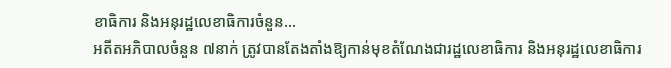ខាធិការ និងអនុរដ្ឋលេខាធិការចំនួន...
អតីតអភិបាលចំនួន ៧នាក់ ត្រូវបានតែងតាំងឱ្យកាន់មុខតំណែងជារដ្ឋលេខាធិការ និងអនុរដ្ឋលេខាធិការ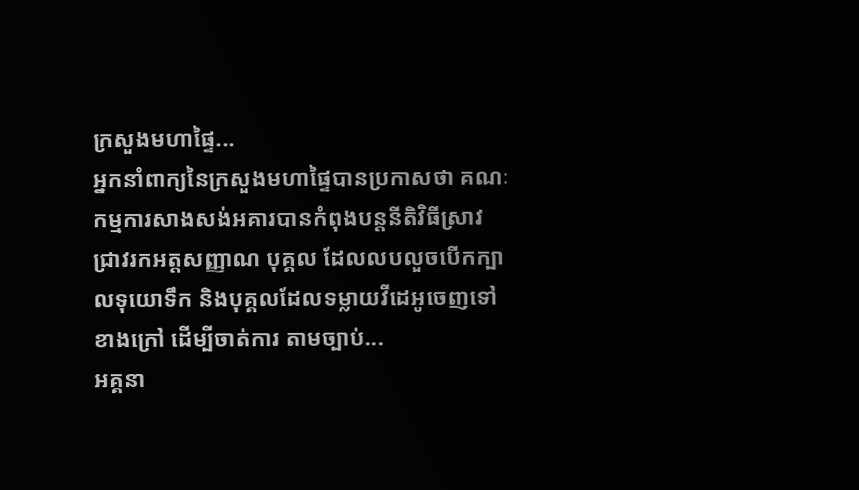ក្រសួងមហាផ្ទៃ...
អ្នកនាំពាក្យនៃក្រសួងមហាផ្ទៃបានប្រកាសថា គណៈកម្មការសាងសង់អគារបានកំពុងបន្តនីតិវិធីស្រាវជ្រាវរកអត្តសញ្ញាណ បុគ្គល ដែលលបលួចបើកក្បាលទុយោទឹក និងបុគ្គលដែលទម្លាយវីដេអូចេញទៅខាងក្រៅ ដើម្បីចាត់ការ តាមច្បាប់...
អគ្គនា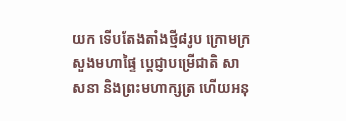យក ទើបតែងតាំងថ្មី៨រូប ក្រោមក្រសួងមហាផ្ទៃ ប្ដេជ្ញាបម្រើជាតិ សាសនា និងព្រះមហាក្សត្រ ហើយអនុ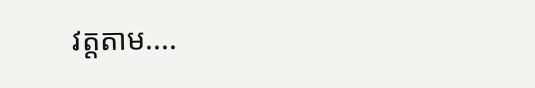វត្តតាម....